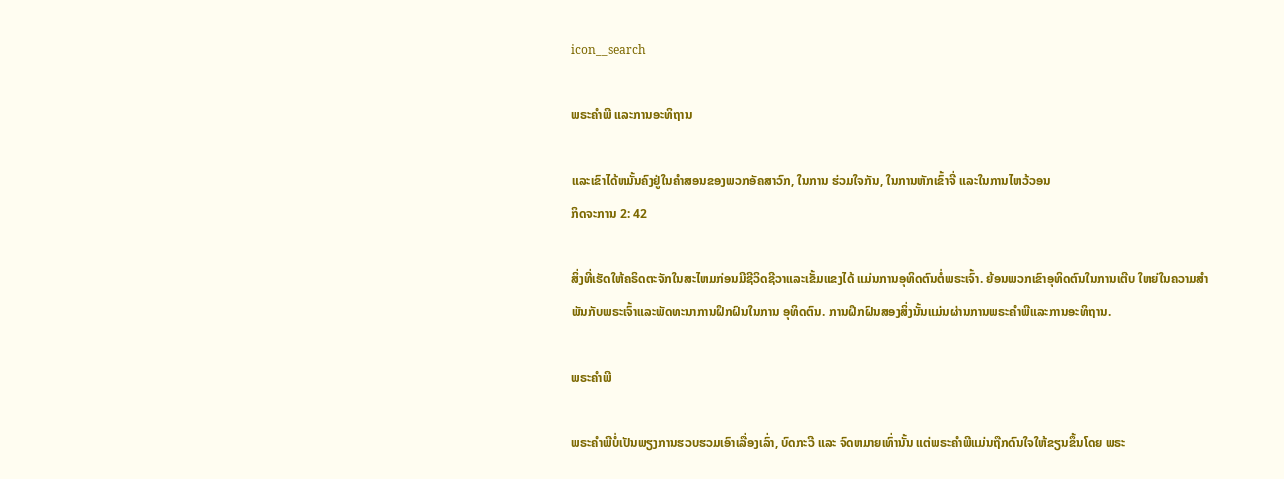icon__search

ພຣະຄຳພີ ແລະການອະທິຖານ

ແລະເຂົາໄດ້ຫມັ້ນຄົງຢູ່ໃນຄໍາສອນຂອງພວກອັຄສາວົກ, ໃນການ ຮ່ວມໃຈກັນ, ໃນການຫັກເຂົ້າຈີ່ ແລະໃນການໄຫວ້ວອນ
ກິດຈະການ 2: 42

ສິ່ງທີ່ເຮັດໃຫ້ຄຣິດຕະຈັກໃນສະໄຫມກ່ອນມີຊີວິດຊີວາແລະເຂັ້ມແຂງໄດ້ ແມ່ນການອຸທິດຕົນຕໍ່ພຣະເຈົ້າ. ຍ້ອນພວກເຂົາອຸທິດຕົນໃນການເຕີບ ໃຫຍ່ໃນຄວາມສໍາພັນກັບພຣະເຈົ້າແລະພັດທະນາການຝຶກຝົນໃນການ ອຸທິດຕົນ. ການຝຶກຝົນສອງສິ່ງນັ້ນແມ່ນຜ່ານການພຣະຄໍາພີແລະການອະທິຖານ.

ພຣະຄໍາພີ

ພຣະຄໍາພີບໍ່ເປັນພຽງການຮວບຮວມເອົາເລື່ອງເລົ່າ, ບົດກະວີ ແລະ ຈົດຫມາຍເທົ່ານັ້ນ ແຕ່ພຣະຄໍາພີແມ່ນຖືກດົນໃຈໃຫ້ຂຽນຂຶ້ນໂດຍ ພຣະ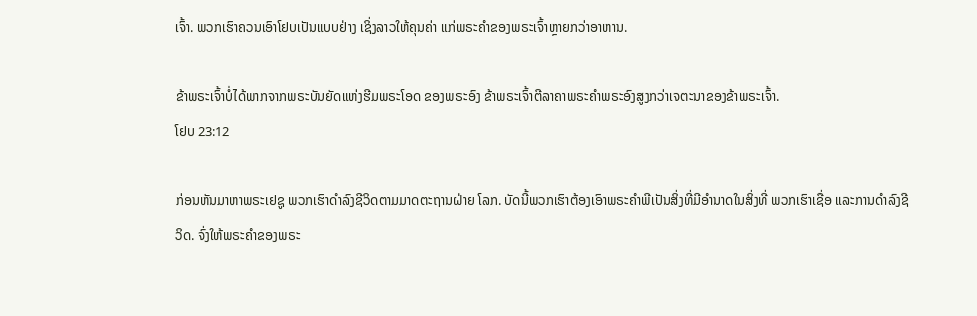ເຈົ້າ. ພວກເຮົາຄວນເອົາໂຢບເປັນແບບຢ່າງ ເຊິ່ງລາວໃຫ້ຄຸນຄ່າ ແກ່ພຣະຄໍາຂອງພຣະເຈົ້າຫຼາຍກວ່າອາຫານ.

ຂ້າພຣະເຈົ້າບໍ່ໄດ້ພາກຈາກພຣະບັນຍັດແຫ່ງຮີມພຣະໂອດ ຂອງພຣະອົງ ຂ້າພຣະເຈົ້າຕີລາຄາພຣະຄໍາພຣະອົງສູງກວ່າເຈຕະນາຂອງຂ້າພຣະເຈົ້າ.
ໂຢບ 23:12

ກ່ອນຫັນມາຫາພຣະເຢຊູ ພວກເຮົາດໍາລົງຊີວິດຕາມມາດຕະຖານຝ່າຍ ໂລກ. ບັດນີ້ພວກເຮົາຕ້ອງເອົາພຣະຄໍາພີເປັນສິ່ງທີ່ມີອໍານາດໃນສິ່ງທີ່ ພວກເຮົາເຊື່ອ ແລະການດໍາລົງຊີວິດ. ຈົ່ງໃຫ້ພຣະຄໍາຂອງພຣະ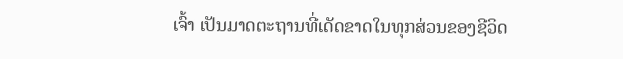ເຈົ້າ ເປັນມາດຕະຖານທີ່ເດັດຂາດໃນທຸກສ່ວນຂອງຊີວິດ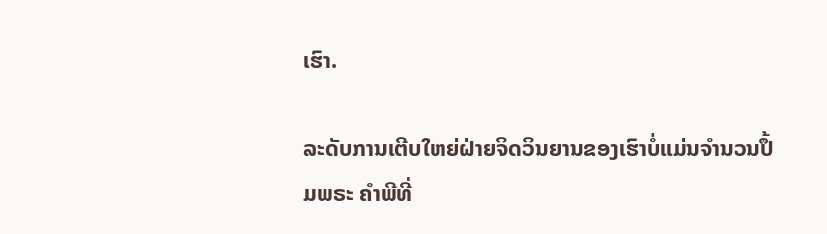ເຮົາ.

ລະດັບການເຕີບໃຫຍ່ຝ່າຍຈິດວິນຍານຂອງເຮົາບໍ່ແມ່ນຈໍານວນປຶ້ມພຣະ ຄໍາພີທີ່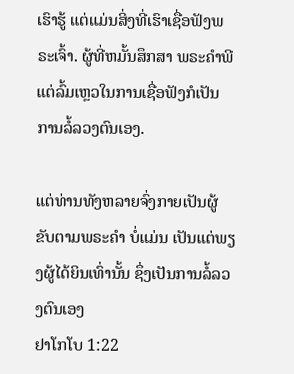ເຮົາຮູ້ ແຕ່ແມ່ນສິ່ງທີ່ເຮົາເຊື່ອຟັງພຣະເຈົ້າ. ຜູ້ທີ່ຫມັ້ນສຶກສາ ພຣະຄໍາພີແຕ່ລົ້ມເຫຼວໃນການເຊື່ອຟັງກໍເປັນການລໍ້ລວງຕົນເອງ.

ແຕ່ທ່ານທັງຫລາຍຈົ່ງກາຍເປັນຜູ້ຂັບຕາມພຣະຄໍາ ບໍ່ແມ່ນ ເປັນແຕ່ພຽງຜູ້ໄດ້ຍິນເທົ່ານັ້ນ ຊຶ່ງເປັນການລໍ້ລວງຕົນເອງ
ຢາໂກໂບ 1:22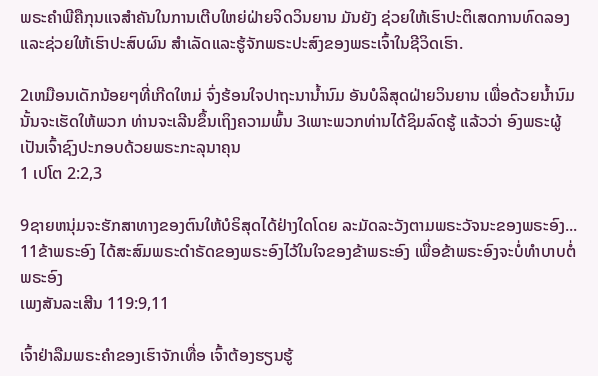ພຣະຄໍາພີຄືກຸນແຈສໍາຄັນໃນການເຕີບໃຫຍ່ຝ່າຍຈິດວິນຍານ ມັນຍັງ ຊ່ວຍໃຫ້ເຮົາປະຕິເສດການທົດລອງ ແລະຊ່ວຍໃຫ້ເຮົາປະສົບຜົນ ສໍາເລັດແລະຮູ້ຈັກພຣະປະສົງຂອງພຣະເຈົ້າໃນຊີວິດເຮົາ.

2ເຫມືອນເດັກນ້ອຍໆທີ່ເກີດໃຫມ່ ຈົ່ງຮ້ອນໃຈປາຖະນານ້ຳນົມ ອັນບໍລິສຸດຝ່າຍວິນຍານ ເພື່ອດ້ວຍນ້ຳນົມນັ້ນຈະເຮັດໃຫ້ພວກ ທ່ານຈະເລີນຂຶ້ນເຖິງຄວາມພົ້ນ 3ເພາະພວກທ່ານໄດ້ຊິມລົດຮູ້ ແລ້ວວ່າ ອົງພຣະຜູ້ເປັນເຈົ້າຊົງປະກອບດ້ວຍພຣະກະລຸນາຄຸນ
1 ເປໂຕ 2:2,3

9ຊາຍຫນຸ່ມຈະຮັກສາທາງຂອງຕົນໃຫ້ບໍຣິສຸດໄດ້ຢ່າງໃດໂດຍ ລະມັດລະວັງຕາມພຣະວັຈນະຂອງພຣະອົງ... 11ຂ້າພຣະອົງ ໄດ້ສະສົມພຣະດໍາຣັດຂອງພຣະອົງໄວ້ໃນໃຈຂອງຂ້າພຣະອົງ ເພື່ອຂ້າພຣະອົງຈະບໍ່ທໍາບາບຕໍ່ພຣະອົງ
ເພງສັນລະເສີນ 119:9,11

ເຈົ້າຢ່າລືມພຣະຄໍາຂອງເຮົາຈັກເທື່ອ ເຈົ້າຕ້ອງຮຽນຮູ້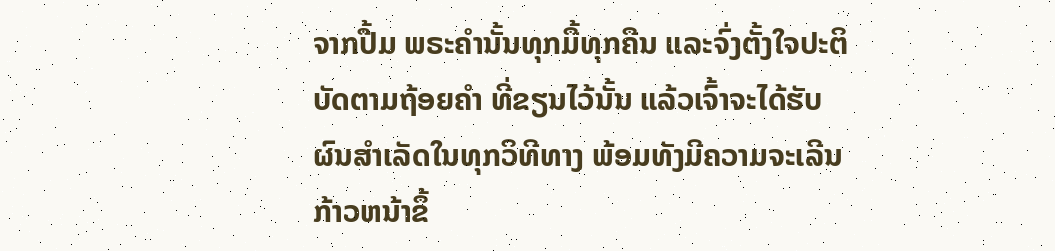ຈາກປື້ມ ພຣະຄໍານັ້ນທຸກມື້ທຸກຄືນ ແລະຈົ່ງຕັ້ງໃຈປະຕິບັດຕາມຖ້ອຍຄໍາ ທີ່ຂຽນໄວ້ນັ້ນ ແລ້ວເຈົ້າຈະໄດ້ຮັບຜົນສໍາເລັດໃນທຸກວິທີທາງ ພ້ອມທັງມີຄວາມຈະເລີນກ້າວຫນ້າຂຶ້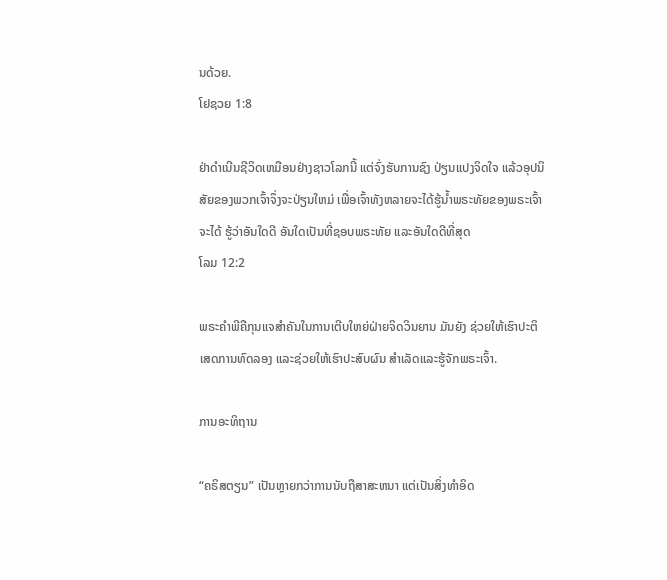ນດ້ວຍ.
ໂຢຊວຍ 1:8

ຢ່າດໍາເນີນຊີວິດເຫມືອນຢ່າງຊາວໂລກນີ້ ແຕ່ຈົ່ງຮັບການຊົງ ປ່ຽນແປງຈິດໃຈ ແລ້ວອຸປນິສັຍຂອງພວກເຈົ້າຈຶ່ງຈະປ່ຽນໃຫມ່ ເພື່ອເຈົ້າທັງຫລາຍຈະໄດ້ຮູ້ນ້ຳພຣະທັຍຂອງພຣະເຈົ້າ ຈະໄດ້ ຮູ້ວ່າອັນໃດດີ ອັນໃດເປັນທີ່ຊອບພຣະທັຍ ແລະອັນໃດດີທີ່ສຸດ
ໂລມ 12:2

ພຣະຄໍາພີຄືກຸນແຈສໍາຄັນໃນການເຕີບໃຫຍ່ຝ່າຍຈິດວິນຍານ ມັນຍັງ ຊ່ວຍໃຫ້ເຮົາປະຕິເສດການທົດລອງ ແລະຊ່ວຍໃຫ້ເຮົາປະສົບຜົນ ສໍາເລັດແລະຮູ້ຈັກພຣະເຈົ້າ.

ການອະທິຖານ

“ຄຣິສຕຽນ” ເປັນຫຼາຍກວ່າການນັບຖືສາສະຫນາ ແຕ່ເປັນສິ່ງທໍາອິດ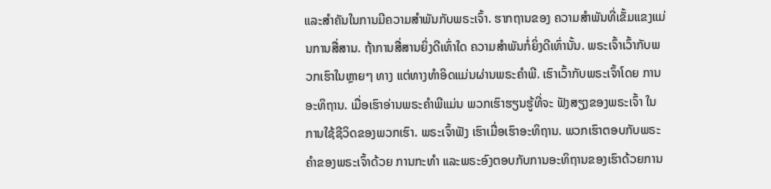ແລະສໍາຄັນໃນການມີຄວາມສໍາພັນກັບພຣະເຈົ້າ. ຮາກຖານຂອງ ຄວາມສໍາພັນທີ່ເຂັ້ມແຂງແມ່ນການສື່ສານ. ຖ້າການສື່ສານຍິ່ງດີເທົ່າໃດ ຄວາມສໍາພັນກໍ່ຍິ່ງດີເທົ່ານັ້ນ. ພຣະເຈົ້າເວົ້າກັບພວກເຮົາໃນຫຼາຍໆ ທາງ ແຕ່ທາງທໍາອິດແມ່ນຜ່ານພຣະຄໍາພີ. ເຮົາເວົ້າກັບພຣະເຈົ້າໂດຍ ການອະທິຖານ. ເມື່ອເຮົາອ່ານພຣະຄໍາພີແມ່ນ ພວກເຮົາຮຽນຮູ້ທີ່ຈະ ຟັງສຽງຂອງພຣະເຈົ້າ ໃນການໃຊ້ຊີວິດຂອງພວກເຮົາ. ພຣະເຈົ້າຟັງ ເຮົາເມື່ອເຮົາອະທິຖານ. ພວກເຮົາຕອບກັບພຣະຄໍາຂອງພຣະເຈົ້າດ້ວຍ ການກະທໍາ ແລະພຣະອົງຕອບກັບການອະທິຖານຂອງເຮົາດ້ວຍການ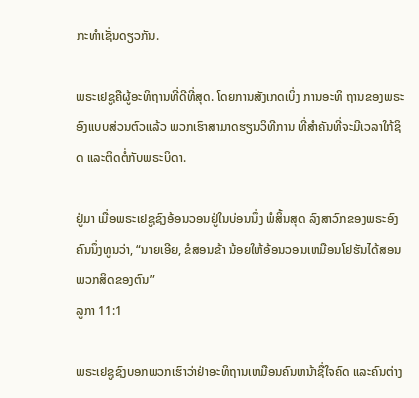ກະທໍາເຊັ່ນດຽວກັນ.

ພຣະເຢຊູຄືຜູ້ອະທິຖານທີ່ດີທີ່ສຸດ. ໂດຍການສັງເກດເບິ່ງ ການອະທິ ຖານຂອງພຣະອົງແບບສ່ວນຕົວແລ້ວ ພວກເຮົາສາມາດຮຽນວິທີການ ທີ່ສໍາຄັນທີ່ຈະມີເວລາໃກ້ຊິດ ແລະຕິດຕໍ່ກັບພຣະບິດາ.

ຢູ່ມາ ເມື່ອພຣະເຢຊູຊົງອ້ອນວອນຢູ່ໃນບ່ອນນຶ່ງ ພໍສິ້ນສຸດ ລົງສາວົກຂອງພຣະອົງຄົນນຶ່ງທູນວ່າ, “ນາຍເອີຍ, ຂໍສອນຂ້າ ນ້ອຍໃຫ້ອ້ອນວອນເຫມືອນໂຢຮັນໄດ້ສອນພວກສິດຂອງຕົນ”
ລູກາ 11:1

ພຣະເຢຊູຊົງບອກພວກເຮົາວ່າຢ່າອະທິຖານເຫມືອນຄົນຫນ້າຊື່ໃຈຄົດ ແລະຄົນຕ່າງ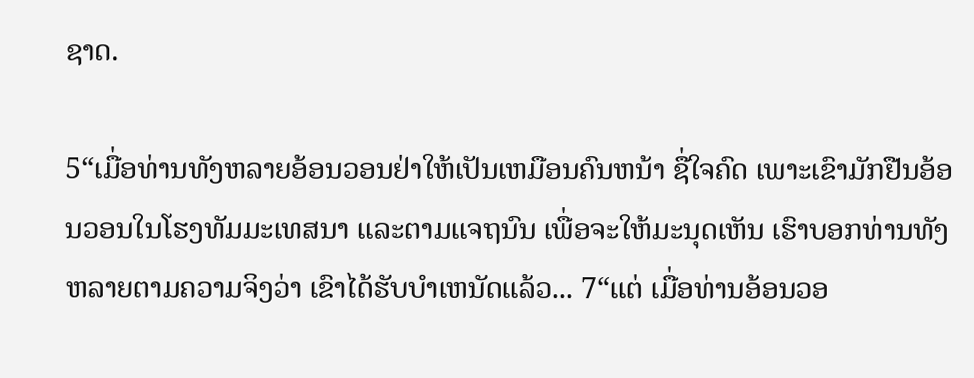ຊາດ.

5“ເມື່ອທ່ານທັງຫລາຍອ້ອນວອນຢ່າໃຫ້ເປັນເຫມືອນຄົນຫນ້າ ຊື່ໃຈຄົດ ເພາະເຂົາມັກຢືນອ້ອນວອນໃນໂຮງທັມມະເທສນາ ແລະຕາມແຈຖນົນ ເພື່ອຈະໃຫ້ມະນຸດເຫັນ ເຮົາບອກທ່ານທັງ ຫລາຍຕາມຄວາມຈິງວ່າ ເຂົາໄດ້ຮັບບໍາເຫນັດແລ້ວ... 7“ແຕ່ ເມື່ອທ່ານອ້ອນວອ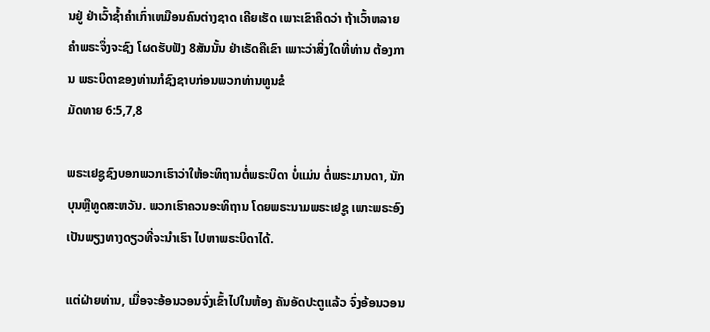ນຢູ່ ຢ່າເວົ້າຊ້ຳຄໍາເກົ່າເຫມືອນຄົນຕ່າງຊາດ ເຄີຍເຮັດ ເພາະເຂົາຄຶດວ່າ ຖ້າເວົ້າຫລາຍຄໍາພຣະຈຶ່ງຈະຊົງ ໂຜດຮັບຟັງ 8ສັນນັ້ນ ຢ່າເຣັດຄືເຂົາ ເພາະວ່າສິ່ງໃດທີ່ທ່ານ ຕ້ອງການ ພຣະບິດາຂອງທ່ານກໍຊົງຊາບກ່ອນພວກທ່ານທູນຂໍ
ມັດທາຍ 6:5,7,8

ພຣະເຢຊູຊົງບອກພວກເຮົາວ່າໃຫ້ອະທິຖານຕໍ່ພຣະບິດາ ບໍ່ແມ່ນ ຕໍ່ພຣະມານດາ, ນັກບຸນຫຼືທູດສະຫວັນ. ພວກເຮົາຄວນອະທິຖານ ໂດຍພຣະນາມພຣະເຢຊູ ເພາະພຣະອົງເປັນພຽງທາງດຽວທີ່ຈະນໍາເຮົາ ໄປຫາພຣະບິດາໄດ້.

ແຕ່ຝ່າຍທ່ານ, ເມື່ອຈະອ້ອນວອນຈົ່ງເຂົ້າໄປໃນຫ້ອງ ຄັນອັດປະຕູແລ້ວ ຈົ່ງອ້ອນວອນ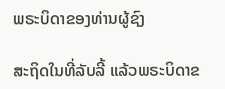ພຣະບິດາຂອງທ່ານຜູ້ຊົງ

ສະຖິດໃນທີ່ລັບລີ້ ແລ້ວພຣະບິດາຂ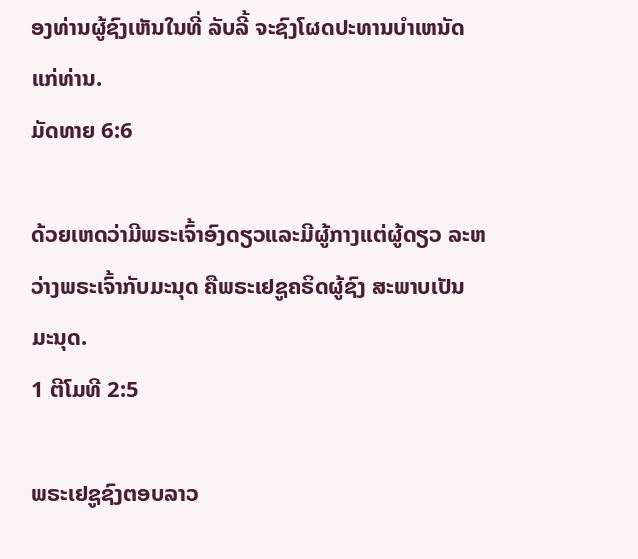ອງທ່ານຜູ້ຊົງເຫັນໃນທີ່ ລັບລີ້ ຈະຊົງໂຜດປະທານບໍາເຫນັດແກ່ທ່ານ.
ມັດທາຍ 6:6

ດ້ວຍເຫດວ່າມີພຣະເຈົ້າອົງດຽວແລະມີຜູ້ກາງແຕ່ຜູ້ດຽວ ລະຫວ່າງພຣະເຈົ້າກັບມະນຸດ ຄືພຣະເຢຊູຄຣິດຜູ້ຊົງ ສະພາບເປັນມະນຸດ.
1 ຕີໂມທີ 2:5

ພຣະເຢຊູຊົງຕອບລາວ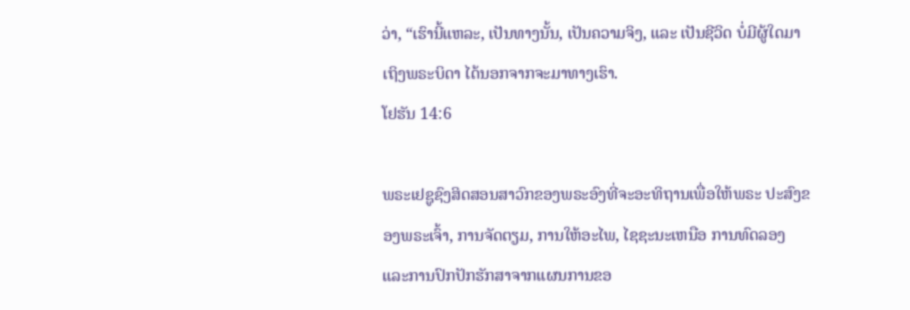ວ່າ, “ເຮົານີ້ແຫລະ, ເປັນທາງນັ້ນ, ເປັນຄວາມຈິງ, ແລະ ເປັນຊີວິດ ບໍ່ມີຜູ້ໃດມາເຖິງພຣະບິດາ ໄດ້ນອກຈາກຈະມາທາງເຮົາ.
ໂຢຮັນ 14:6

ພຣະເຢຊູຊົງສິດສອນສາວົກຂອງພຣະອົງທີ່ຈະອະທິຖານເພື່ອໃຫ້ພຣະ ປະສົງຂອງພຣະເຈົ້າ, ການຈັດຕຽມ, ການໃຫ້ອະໄພ, ໄຊຊະນະເຫນືອ ການທົດລອງ ແລະການປົກປັກຮັກສາຈາກແຜນການຂອ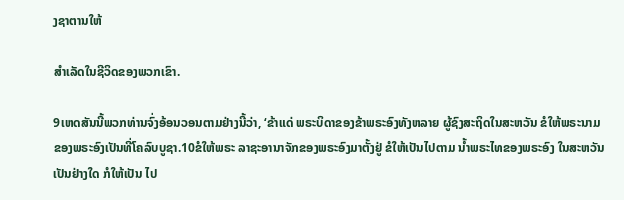ງຊາຕານໃຫ້

ສໍາເລັດໃນຊີວິດຂອງພວກເຂົາ.

9ເຫດສັນນີ້ພວກທ່ານຈົ່ງອ້ອນວອນຕາມຢ່າງນີ້ວ່າ, ‘ຂ້າແດ່ ພຣະບິດາຂອງຂ້າພຣະອົງທັງຫລາຍ ຜູ້ຊົງສະຖິດໃນສະຫວັນ ຂໍໃຫ້ພຣະນາມຂອງພຣະອົງເປັນທີ່ໂຄລົບບູຊາ.10ຂໍໃຫ້ພຣະ ລາຊະອານາຈັກຂອງພຣະອົງມາຕັ້ງຢູ່ ຂໍໃຫ້ເປັນໄປຕາມ ນ້ຳພຣະໄທຂອງພຣະອົງ ໃນສະຫວັນເປັນຢ່າງໃດ ກໍໃຫ້ເປັນ ໄປ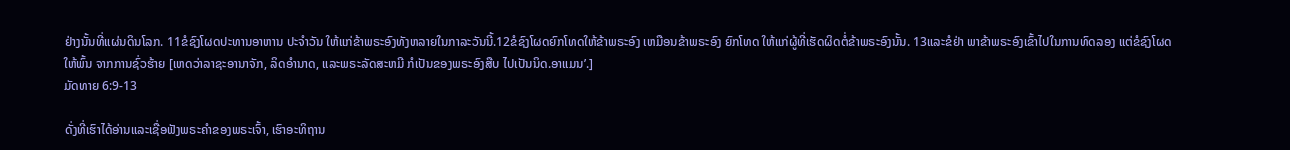ຢ່າງນັ້ນທີ່ແຜ່ນດິນໂລກ. 11ຂໍຊົງໂຜດປະທານອາຫານ ປະຈໍາວັນ ໃຫ້ແກ່ຂ້າພຣະອົງທັງຫລາຍໃນກາລະວັນນີ້.12ຂໍຊົງໂຜດຍົກໂທດໃຫ້ຂ້າພຣະອົງ ເຫມືອນຂ້າພຣະອົງ ຍົກໂທດ ໃຫ້ແກ່ຜູ້ທີ່ເຮັດຜິດຕໍ່ຂ້າພຣະອົງນັ້ນ. 13ແລະຂໍຢ່າ ພາຂ້າພຣະອົງເຂົ້າໄປໃນການທົດລອງ ແຕ່ຂໍຊົງໂຜດໃຫ້ພົ້ນ ຈາກການຊົ່ວຮ້າຍ [ເຫດວ່າລາຊະອານາຈັກ, ລິດອໍານາດ, ແລະພຣະລັດສະຫມີ ກໍເປັນຂອງພຣະອົງສືບ ໄປເປັນນິດ.ອາແມນ’.]
ມັດທາຍ 6:9-13

ດັ່ງທີ່ເຮົາໄດ້ອ່ານແລະເຊື່ອຟັງພຣະຄໍາຂອງພຣະເຈົ້າ, ເຮົາອະທິຖານ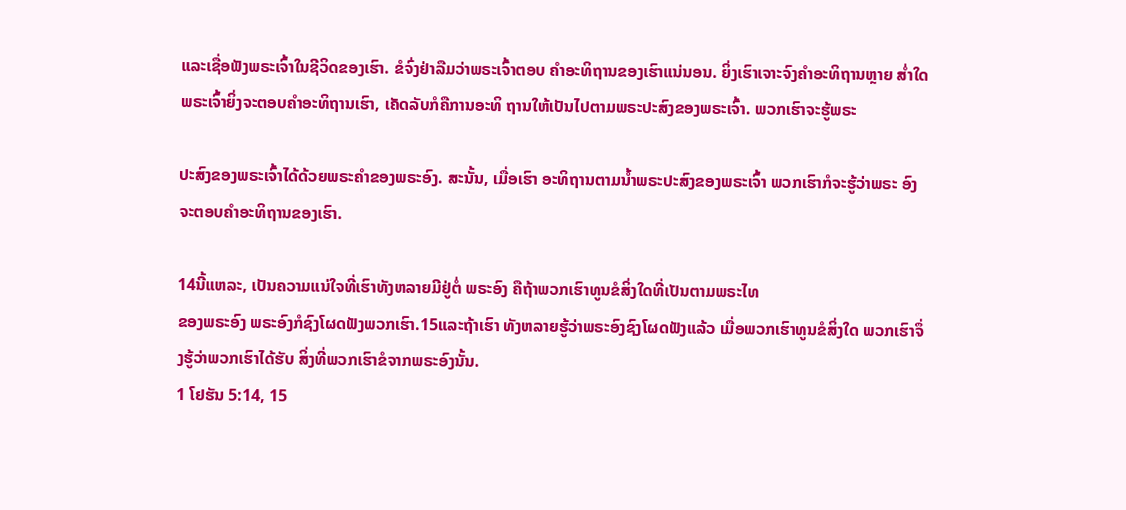ແລະເຊື່ອຟັງພຣະເຈົ້າໃນຊີວິດຂອງເຮົາ. ຂໍຈົ່ງຢ່າລືມວ່າພຣະເຈົ້າຕອບ ຄໍາອະທິຖານຂອງເຮົາແນ່ນອນ. ຍິ່ງເຮົາເຈາະຈົງຄໍາອະທິຖານຫຼາຍ ສໍ່າໃດພຣະເຈົ້າຍິ່ງຈະຕອບຄໍາອະທິຖານເຮົາ, ເຄັດລັບກໍຄືການອະທິ ຖານໃຫ້ເປັນໄປຕາມພຣະປະສົງຂອງພຣະເຈົ້າ. ພວກເຮົາຈະຮູ້ພຣະ

ປະສົງຂອງພຣະເຈົ້າໄດ້ດ້ວຍພຣະຄໍາຂອງພຣະອົງ. ສະນັ້ນ, ເມື່ອເຮົາ ອະທິຖານຕາມນໍ້າພຣະປະສົງຂອງພຣະເຈົ້າ ພວກເຮົາກໍຈະຮູ້ວ່າພຣະ ອົງຈະຕອບຄໍາອະທິຖານຂອງເຮົາ.

14ນີ້ແຫລະ, ເປັນຄວາມແນ່ໃຈທີ່ເຮົາທັງຫລາຍມີຢູ່ຕໍ່ ພຣະອົງ ຄືຖ້າພວກເຮົາທູນຂໍສິ່ງໃດທີ່ເປັນຕາມພຣະໄທ
ຂອງພຣະອົງ ພຣະອົງກໍຊົງໂຜດຟັງພວກເຮົາ.15ແລະຖ້າເຮົາ ທັງຫລາຍຮູ້ວ່າພຣະອົງຊົງໂຜດຟັງແລ້ວ ເມື່ອພວກເຮົາທູນຂໍສິ່ງໃດ ພວກເຮົາຈຶ່ງຮູ້ວ່າພວກເຮົາໄດ້ຮັບ ສິ່ງທີ່ພວກເຮົາຂໍຈາກພຣະອົງນັ້ນ.
1 ໂຢຮັນ 5:14, 15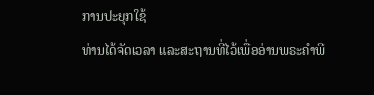ການປະຍຸກໃຊ້
ທ່ານໄດ້ຈັດເວລາ ແລະສະຖານທີ່ໄວ້ເພື່ອອ່ານພຣະຄໍາພີ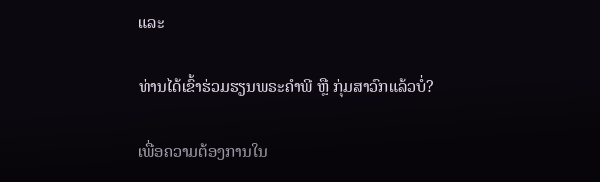ແລະ

ທ່ານໄດ້ເຂົ້າຮ່ວມຮຽນພຣະຄໍາພີ ຫືຼ ກຸ່ມສາວົກແລ້ວບ່ໍ?

ເພື່ອຄວາມຕ້ອງການໃນ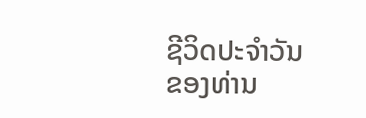ຊີວິດປະຈໍາວັນ
ຂອງທ່ານ